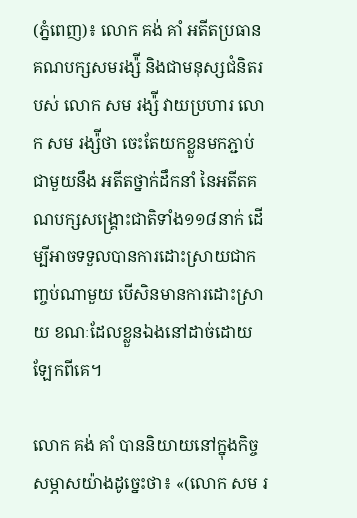(ភ្នំពេញ)៖ លោក គង់ គាំ អតីតប្រធានគណបក្សសមរង្ស៉ី និងជាមនុស្សជំនិតរបស់ លោក សម រង្ស៉ី វាយប្រហារ លោក សម រង្ស៉ីថា ចេះតែយកខ្លួនមកភ្ជាប់ជាមួយនឹង អតីតថ្នាក់ដឹកនាំ នៃអតីតគណបក្សសង្រ្គោះជាតិទាំង១១៨នាក់ ដើម្បីអាចទទួលបានការដោះស្រាយជាកញ្ចប់ណាមួយ បើសិនមានការដោះស្រាយ ខណៈដែលខ្លួនឯងនៅដាច់ដោយឡែកពីគេ។

លោក គង់ គាំ បាននិយាយនៅក្នុងកិច្ចសម្ភាសយ៉ាងដូច្នេះថា៖ «(លោក សម រ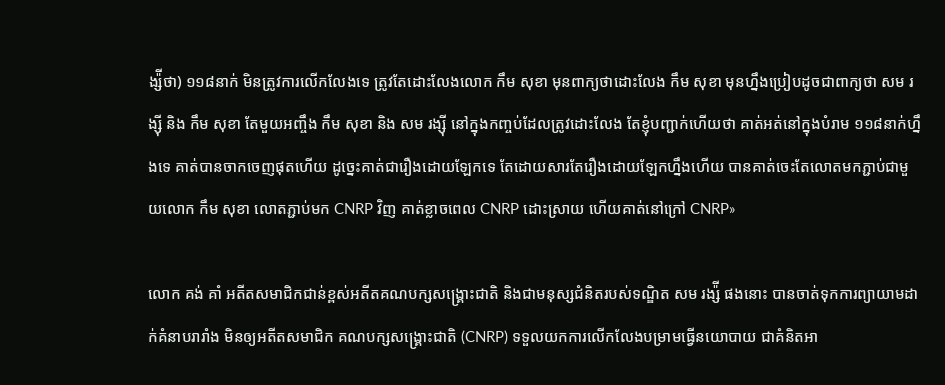ង្ស៉ីថា) ១១៨នាក់ មិនត្រូវការលើកលែងទេ ត្រូវតែដោះលែងលោក កឹម សុខា មុនពាក្យថាដោះលែង កឹម សុខា មុនហ្នឹងប្រៀបដូចជាពាក្យថា សម រង្ស៊ី និង កឹម សុខា តែមួយអញ្ចឹង កឹម សុខា និង សម រង្ស៊ី នៅក្នុងកញ្ចប់ដែលត្រូវដោះលែង តែខ្ញុំបញ្ជាក់ហើយថា គាត់អត់នៅក្នុងបំរាម ១១៨នាក់ហ្នឹងទេ គាត់បានចាកចេញផុតហើយ ដូច្នេះគាត់ជារឿងដោយឡែកទេ តែដោយសារតែរឿងដោយឡែកហ្នឹងហើយ បានគាត់ចេះតែលោតមកភ្ជាប់ជាមួយលោក កឹម សុខា លោតភ្ជាប់មក CNRP វិញ គាត់ខ្លាចពេល CNRP ដោះស្រាយ ហើយគាត់នៅក្រៅ CNRP»

លោក គង់ គាំ អតីតសមាជិកជាន់ខ្ពស់អតីតគណបក្សសង្គ្រោះជាតិ និងជាមនុស្សជំនិតរបស់ទណ្ឌិត សម រង្ស៉ី ផងនោះ បានចាត់ទុកការព្យាយាមដាក់គំនាបរារាំង មិនឲ្យអតីតសមាជិក គណបក្សសង្គ្រោះជាតិ (CNRP) ទទួលយកការលើកលែងបម្រាមធ្វើនយោបាយ ជាគំនិតអា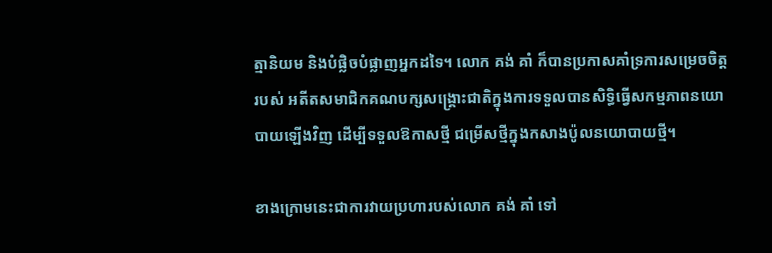ត្មានិយម និងបំផ្លិចបំផ្លាញអ្នកដទៃ។ លោក គង់ គាំ ក៏បានប្រកាសគាំទ្រការសម្រេចចិត្តរបស់ អតីតសមាជិកគណបក្សសង្គ្រោះជាតិក្នុងការទទួលបានសិទ្ធិធ្វើសកម្មភាពនយោបាយឡើងវិញ ដើម្បីទទួលឱកាសថ្មី ជម្រើសថ្មីក្នុងកសាងប៉ូលនយោបាយថ្មី។

ខាងក្រោមនេះជាការវាយប្រហារបស់លោក គង់ គាំ ទៅ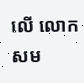លើ លោក សម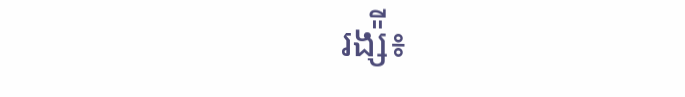រង្ស៉ី៖